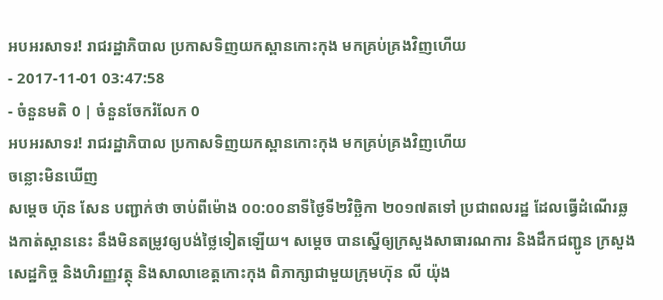អបអរសាទរ! រាជរដ្ឋាភិបាល ប្រកាសទិញយកស្ពានកោះកុង មកគ្រប់គ្រងវិញហើយ
- 2017-11-01 03:47:58
- ចំនួនមតិ 0 | ចំនួនចែករំលែក 0
អបអរសាទរ! រាជរដ្ឋាភិបាល ប្រកាសទិញយកស្ពានកោះកុង មកគ្រប់គ្រងវិញហើយ
ចន្លោះមិនឃើញ
សម្តេច ហ៊ុន សែន បញ្ជាក់ថា ចាប់ពីម៉ោង ០០:០០នាទីថ្ងៃទី២វិច្ឆិកា ២០១៧តទៅ ប្រជាពលរដ្ឋ ដែលធ្វើដំណើរឆ្លងកាត់ស្ពាននេះ នឹងមិនតម្រូវឲ្យបង់ថ្លៃទៀតឡើយ។ សម្តេច បានស្នើឲ្យក្រសួងសាធារណការ និងដឹកជញ្ជូន ក្រសួងសេដ្ឋកិច្ច និងហិរញ្ញវត្ថុ និងសាលាខេត្តកោះកុង ពិភាក្សាជាមួយក្រុមហ៊ុន លី យ៉ុង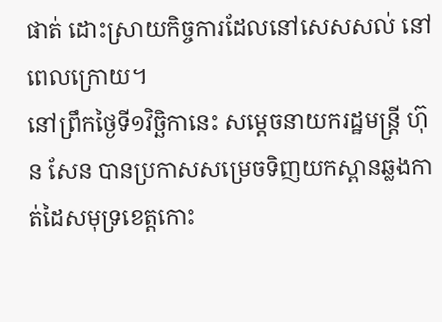ផាត់ ដោះស្រាយកិច្ចការដែលនៅសេសសល់ នៅពេលក្រោយ។
នៅព្រឹកថ្ងៃទី១វិច្ឆិកានេះ សម្តេចនាយករដ្ឋមន្រ្តី ហ៊ុន សែន បានប្រកាសសម្រេចទិញយកស្ពានឆ្លងកាត់ដៃសមុទ្រខេត្តកោះ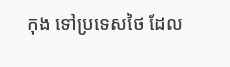កុង ទៅប្រទេសថៃ ដែល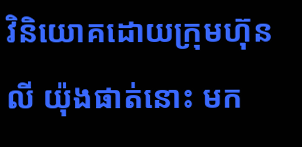វិនិយោគដោយក្រុមហ៊ុន លី យ៉ុងផាត់នោះ មក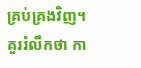គ្រប់គ្រងវិញ។
គួររំលឹកថា កា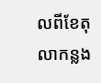លពីខែតុលាកន្លង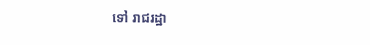ទៅ រាជរដ្ឋា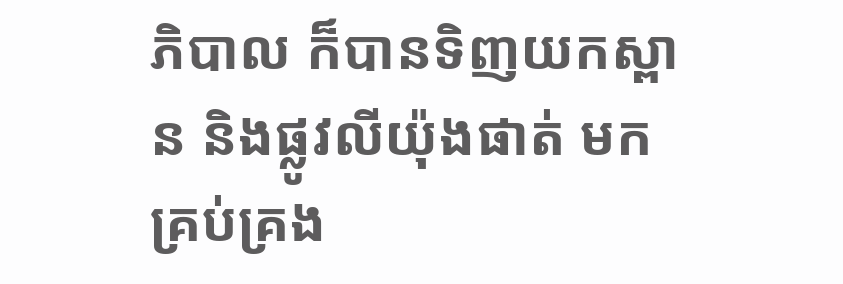ភិបាល ក៏បានទិញយកស្ពាន និងផ្លូវលីយ៉ុងផាត់ មកគ្រប់គ្រង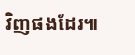វិញផងដែរ៕